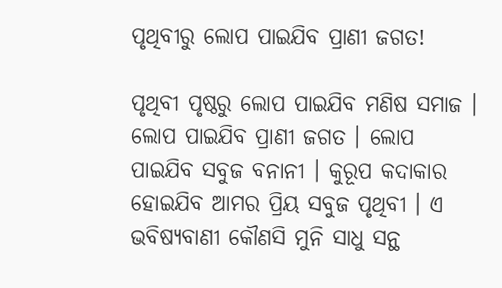ପୃଥିବୀରୁ ଲୋପ ପାଇଯିବ ପ୍ରାଣୀ ଜଗତ!

ପୃଥିବୀ ପୃଷ୍ଠରୁ ଲୋପ ପାଇଯିବ ମଣିଷ ସମାଜ । ଲୋପ ପାଇଯିବ ପ୍ରାଣୀ ଜଗତ । ଲୋପ ପାଇଯିବ ସବୁଜ ବନାନୀ । କୁରୂପ କଦାକାର ହୋଇଯିବ ଆମର ପ୍ରିୟ ସବୁଜ ପୃଥିବୀ । ଏ ଭବିଷ୍ୟବାଣୀ କୌଣସି ମୁନି ସାଧୁ ସନ୍ଥ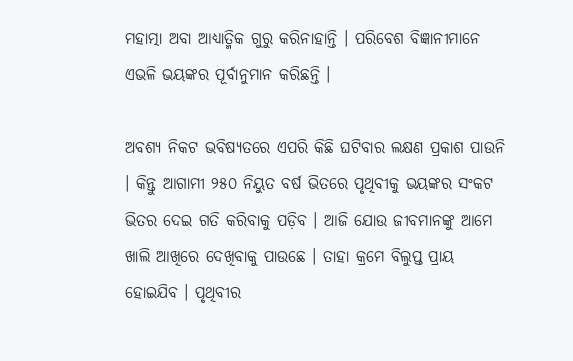ମହାତ୍ମା ଅବା ଆଧ୍ୟାତ୍ମିକ ଗୁରୁ କରିନାହାନ୍ତି । ପରିବେଶ ବିଜ୍ଞାନୀମାନେ ଏଭଳି ଭୟଙ୍କର ପୂର୍ବାନୁମାନ କରିଛନ୍ତି ।

ଅବଶ୍ୟ ନିକଟ ଭବିଷ୍ୟତରେ ଏପରି କିଛି ଘଟିବାର ଲକ୍ଷଣ ପ୍ରକାଶ ପାଉନି । କିନ୍ତୁ ଆଗାମୀ ୨୫୦ ନିୟୁତ ବର୍ଷ ଭିତରେ ପୃଥିବୀକୁ ଭୟଙ୍କର ସଂକଟ ଭିତର ଦେଇ ଗତି କରିବାକୁ ପଡ଼ିବ । ଆଜି ଯୋଉ ଜୀବମାନଙ୍କୁ ଆମେ ଖାଲି ଆଖିରେ ଦେଖିବାକୁ ପାଉଛେ । ତାହା କ୍ରମେ ବିଲୁପ୍ତ ପ୍ରାୟ ହୋଇଯିବ । ପୃଥିବୀର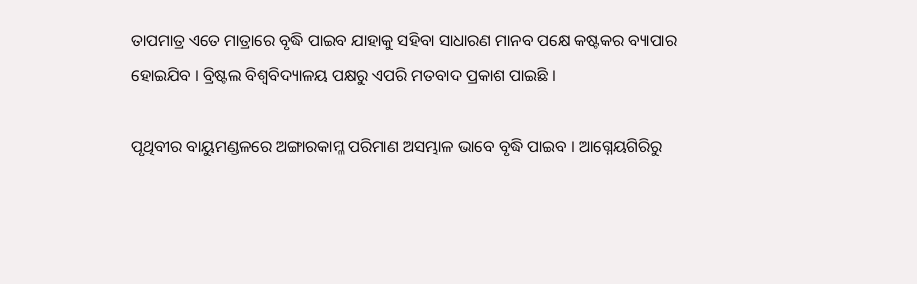ତାପମାତ୍ର ଏତେ ମାତ୍ରାରେ ବୃଦ୍ଧି ପାଇବ ଯାହାକୁ ସହିବା ସାଧାରଣ ମାନବ ପକ୍ଷେ କଷ୍ଟକର ବ୍ୟାପାର ହୋଇଯିବ । ବ୍ରିଷ୍ଟଲ ବିଶ୍ୱବିଦ୍ୟାଳୟ ପକ୍ଷରୁ ଏପରି ମତବାଦ ପ୍ରକାଶ ପାଇଛି ।

ପୃଥିବୀର ବାୟୁମଣ୍ଡଳରେ ଅଙ୍ଗାରକାମ୍ଳ ପରିମାଣ ଅସମ୍ଭାଳ ଭାବେ ବୃଦ୍ଧି ପାଇବ । ଆଗ୍ନେୟଗିରିରୁ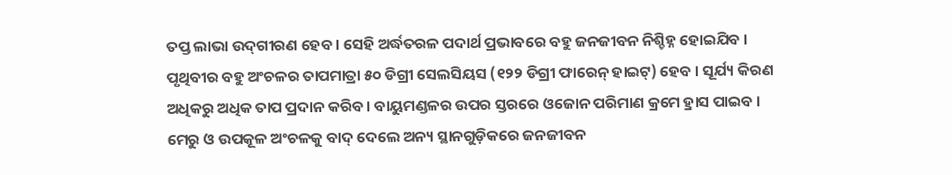ତପ୍ତ ଲାଭା ଉଦ୍‌ଗୀରଣ ହେବ । ସେହି ଅର୍ଦ୍ଧତରଳ ପଦାର୍ଥ ପ୍ରଭାବରେ ବହୁ ଜନଜୀବନ ନିଶ୍ଚିହ୍ନ ହୋଇଯିବ । ପୃଥିବୀର ବହୁ ଅଂଚଳର ତାପମାତ୍ରା ୫୦ ଡିଗ୍ରୀ ସେଲସିୟସ (୧୨୨ ଡିଗ୍ରୀ ଫାରେନ୍‌ ହାଇଟ୍‌) ହେବ । ସୂର୍ଯ୍ୟ କିରଣ ଅଧିକରୁ ଅଧିକ ତାପ ପ୍ରଦାନ କରିବ । ବାୟୁମଣ୍ଡଳର ଉପର ସ୍ତରରେ ଓଜୋନ ପରିମାଣ କ୍ରମେ ହ୍ରାସ ପାଇବ । ମେରୁ ଓ ଉପକୂଳ ଅଂଚଳକୁ ବାଦ୍‌ ଦେଲେ ଅନ୍ୟ ସ୍ଥାନଗୁଡ଼ିକରେ ଜନଜୀବନ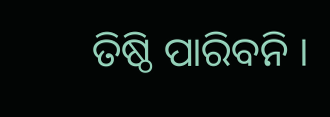ତିଷ୍ଠି ପାରିବନି ।